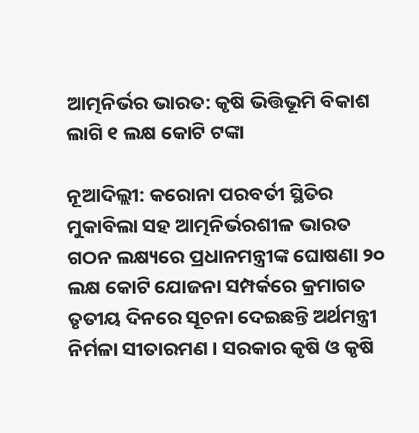ଆତ୍ମନିର୍ଭର ଭାରତ: କୃଷି ଭିତ୍ତିଭୂମି ବିକାଶ ଲାଗି ୧ ଲକ୍ଷ କୋଟି ଟଙ୍କା

ନୂଆଦିଲ୍ଲୀ: କରୋନା ପରବର୍ତୀ ସ୍ଥିତିର ମୁକାବିଲା ସହ ଆତ୍ମନିର୍ଭରଶୀଳ ଭାରତ ଗଠନ ଲକ୍ଷ୍ୟରେ ପ୍ରଧାନମନ୍ତ୍ରୀଙ୍କ ଘୋଷଣା ୨୦ ଲକ୍ଷ କୋଟି ଯୋଜନା ସମ୍ପର୍କରେ କ୍ରମାଗତ ତୃତୀୟ ଦିନରେ ସୂଚନା ଦେଇଛନ୍ତି ଅର୍ଥମନ୍ତ୍ରୀ ନିର୍ମଳା ସୀତାରମଣ । ସରକାର କୃଷି ଓ କୃଷି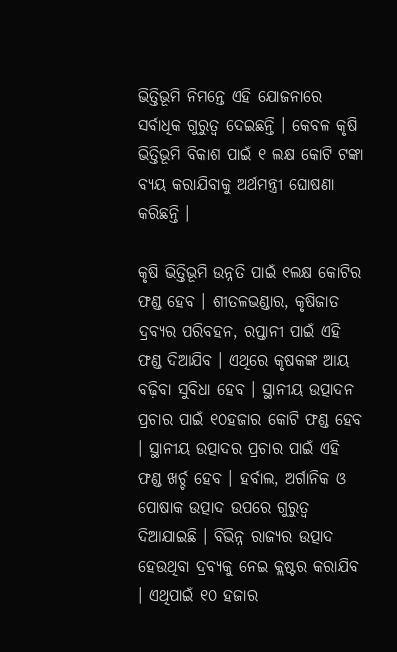ଭିତ୍ତିଭୂମି ନିମନ୍ତେ ଏହି ଯୋଜନାରେ ସର୍ବାଧିକ ଗୁରୁତ୍ବ ଦେଇଛନ୍ତି । କେବଳ କୃଷି ଭିତ୍ତିଭୂମି ବିକାଶ ପାଇଁ ୧ ଲକ୍ଷ କୋଟି ଟଙ୍କା ବ୍ୟୟ କରାଯିବାକୁ ଅର୍ଥମନ୍ତ୍ରୀ ଘୋଷଣା କରିଛନ୍ତି ।

କୃଷି ଭିତ୍ତିଭୂମି ଉନ୍ନତି ପାଇଁ ୧ଲକ୍ଷ କୋଟିର ଫଣ୍ଡ ହେବ । ଶୀତଳଭଣ୍ଡାର, କୃଷିଜାତ ଦ୍ରବ୍ୟର ପରିବହନ, ରପ୍ତାନୀ ପାଇଁ ଏହି ଫଣ୍ଡ ଦିଆଯିବ । ଏଥିରେ କୃଷକଙ୍କ ଆୟ ବଢ଼ିବା ସୁବିଧା ହେବ । ସ୍ଥାନୀୟ ଉତ୍ପାଦନ ପ୍ରଚାର ପାଇଁ ୧୦ହଜାର କୋଟି ଫଣ୍ଡ ହେବ । ସ୍ଥାନୀୟ ଉତ୍ପାଦର ପ୍ରଚାର ପାଇଁ ଏହି ଫଣ୍ଡ ଖର୍ଚ୍ଚ ହେବ । ହର୍ବାଲ, ଅର୍ଗାନିକ ଓ ପୋଷାକ ଉତ୍ପାଦ ଉପରେ ଗୁରୁତ୍ୱ ଦିଆଯାଇଛି । ବିଭିନ୍ନ ରାଜ୍ୟର ଉତ୍ପାଦ ହେଉଥିବା ଦ୍ରବ୍ୟକୁ ନେଇ କ୍ଲଷ୍ଟର କରାଯିବ । ଏଥିପାଇଁ ୧୦ ହଜାର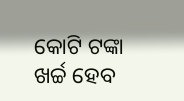କୋଟି ଟଙ୍କା ଖର୍ଚ୍ଚ ହେବ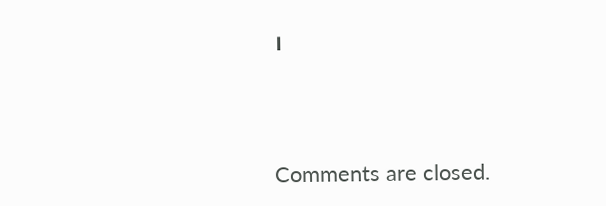।



Comments are closed.